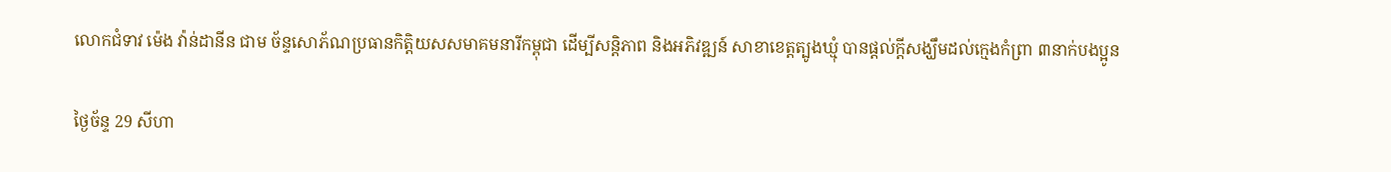លោកជំទាវ ម៉េង វ៉ាន់ដានីន ជាម ច័ន្ទសោភ័ណប្រធានកិត្តិយសសមាគមនារីកម្ពុជា ដើម្បីសន្តិភាព និងអភិវឌ្ឍន៍ សាខាខេត្តត្បូងឃ្មុំ បានផ្តល់ក្តីសង្ឃឹមដល់ក្មេងកំព្រា ៣នាក់បងប្អូន

ថ្ងៃច័ន្ទ 29 សីហា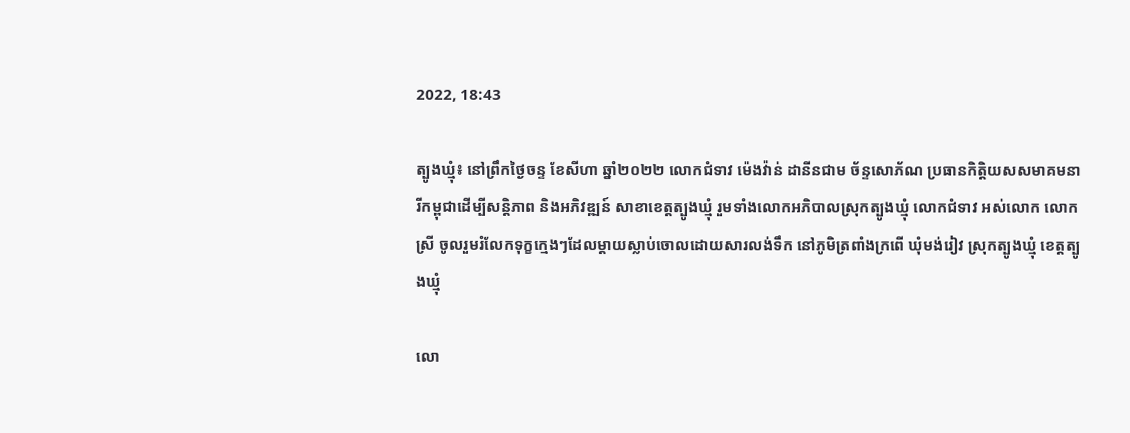2022, 18:43

ត្បូងឃ្មុំ៖ នៅព្រឹកថ្ងៃចន្ទ ខែសីហា ឆ្នាំ២០២២ លោកជំទាវ ម៉េងវ៉ាន់ ដានីនជាម ច័ន្ទសោភ័ណ ប្រធានកិត្តិយសសមាគមនារីកម្ពុជាដើម្បីសន្តិភាព និងអភិវឌ្ឍន៍ សាខាខេត្តត្បូងឃ្មុំ រួមទាំងលោកអភិបាលស្រុកត្បូងឃ្មុំ លោកជំទាវ អស់លោក លោកស្រី ចូលរួមរំលែកទុក្ខក្មេងៗដែលម្តាយស្លាប់ចោលដោយសារលង់ទឹក នៅភូមិត្រពាំងក្រពើ ឃុំមង់រៀវ ស្រុកត្បូងឃ្មុំ ខេត្តត្បូងឃ្មុំ

លោ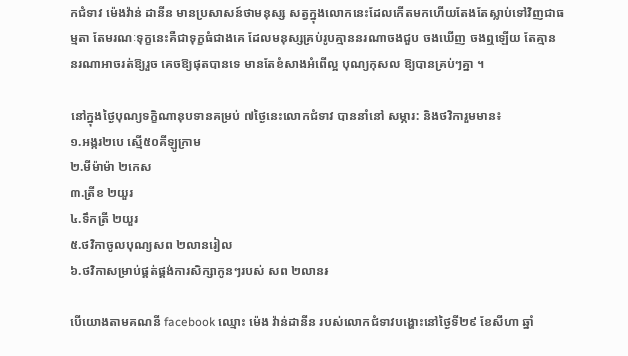កជំទាវ ម៉េងវ៉ាន់ ដានីន មានប្រសាសន៍ថាមនុស្ស សត្វក្នុងលោកនេះដែលកើតមកហើយតែងតែស្លាប់ទៅវិញជាធម្មតា តែមរណៈទុក្ខនេះគឺជាទុក្ខធំជាងគេ ដែលមនុស្សគ្រប់រូបគ្មាននរណាចងជួប ចងឃើញ ចងឮឡើយ តែគ្មាននរណាអាចរត់ឱ្យរួច គេចឱ្យផុតបានទេ មានតែខំសាងអំពើល្អ បុណ្យកុសល ឱ្យបានគ្រប់ៗគ្នា ។

នៅក្នុងថ្ងៃបុណ្យទក្ខិណានុបទានគម្រប់ ៧ថ្ងៃនេះលោកជំទាវ បាននាំនៅ សម្ភារ: និងថវិការួមមាន៖
១.អង្ករ២បេ ស្មើ៥០គីឡូក្រាម
២.មីម៉ាម៉ា ២កេស
៣.ត្រីខ ២យួរ
៤.ទឹកត្រី ២យួរ
៥.ថវិកាចូលបុណ្យសព ២លានរៀល
៦.ថវិកាសម្រាប់ផ្គត់ផ្គង់ការសិក្សាកូនៗរបស់ សព ២លាន៛

បើយោងតាមគណនី facebook ឈ្មោះ ម៉េង វ៉ាន់ដានីន របស់លោកជំទាវបង្ហោះនៅថ្ងៃទី២៩ ខែសីហា ឆ្នាំ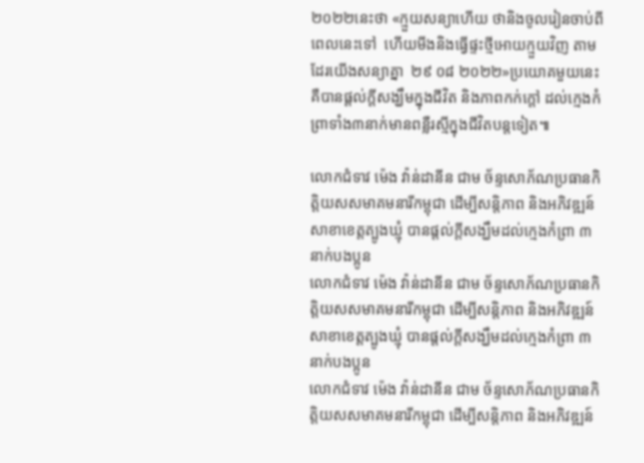២០២២នេះថា «ក្មួយសន្យាហើយ ថានិងចូលរៀនចាប់ពីពេលនេះទៅ  ហើយមីងនិងធ្វើផ្ទះថ្មីអោយក្មួយវិញ តាមដែរយើងសន្យាគ្នា  ២៩ ០៨ ២០២២»ប្រយោគមួយនេះគឺបានផ្តល់ក្តីសង្ឃឹមក្នុងជីវិត និងភាពកក់ក្តៅ ដល់ក្មេងកំព្រាទាំង៣នាក់មានពន្លឺរស្មីក្នុងជីវិតបន្តទៀត៕

លោកជំទាវ ម៉េង វ៉ាន់ដានីន ជាម ច័ន្ទសោភ័ណប្រធានកិត្តិយសសមាគមនារីកម្ពុជា ដើម្បីសន្តិភាព និងអភិវឌ្ឍន៍ សាខាខេត្តត្បូងឃ្មុំ បានផ្តល់ក្តីសង្ឃឹមដល់ក្មេងកំព្រា ៣នាក់បងប្អូន
លោកជំទាវ ម៉េង វ៉ាន់ដានីន ជាម ច័ន្ទសោភ័ណប្រធានកិត្តិយសសមាគមនារីកម្ពុជា ដើម្បីសន្តិភាព និងអភិវឌ្ឍន៍ សាខាខេត្តត្បូងឃ្មុំ បានផ្តល់ក្តីសង្ឃឹមដល់ក្មេងកំព្រា ៣នាក់បងប្អូន
លោកជំទាវ ម៉េង វ៉ាន់ដានីន ជាម ច័ន្ទសោភ័ណប្រធានកិត្តិយសសមាគមនារីកម្ពុជា ដើម្បីសន្តិភាព និងអភិវឌ្ឍន៍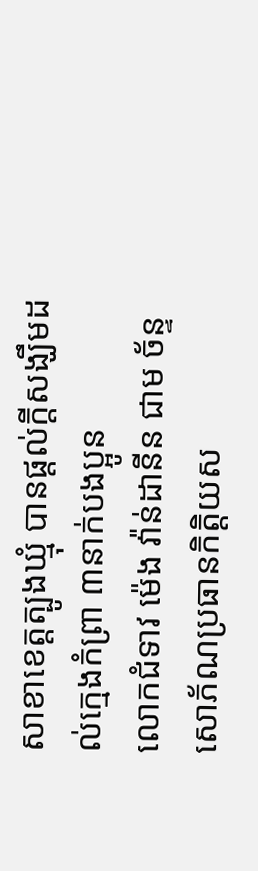សាខាខេត្តត្បូងឃ្មុំ បានផ្តល់ក្តីសង្ឃឹមដល់ក្មេងកំព្រា ៣នាក់បងប្អូន
លោកជំទាវ ម៉េង វ៉ាន់ដានីន ជាម ច័ន្ទសោភ័ណប្រធានកិត្តិយស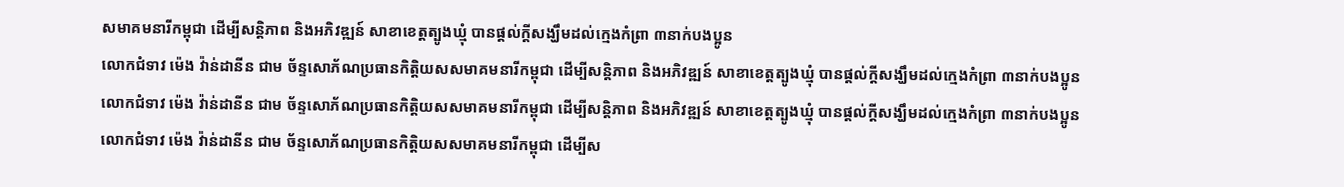សមាគមនារីកម្ពុជា ដើម្បីសន្តិភាព និងអភិវឌ្ឍន៍ សាខាខេត្តត្បូងឃ្មុំ បានផ្តល់ក្តីសង្ឃឹមដល់ក្មេងកំព្រា ៣នាក់បងប្អូន
លោកជំទាវ ម៉េង វ៉ាន់ដានីន ជាម ច័ន្ទសោភ័ណប្រធានកិត្តិយសសមាគមនារីកម្ពុជា ដើម្បីសន្តិភាព និងអភិវឌ្ឍន៍ សាខាខេត្តត្បូងឃ្មុំ បានផ្តល់ក្តីសង្ឃឹមដល់ក្មេងកំព្រា ៣នាក់បងប្អូន
លោកជំទាវ ម៉េង វ៉ាន់ដានីន ជាម ច័ន្ទសោភ័ណប្រធានកិត្តិយសសមាគមនារីកម្ពុជា ដើម្បីសន្តិភាព និងអភិវឌ្ឍន៍ សាខាខេត្តត្បូងឃ្មុំ បានផ្តល់ក្តីសង្ឃឹមដល់ក្មេងកំព្រា ៣នាក់បងប្អូន
លោកជំទាវ ម៉េង វ៉ាន់ដានីន ជាម ច័ន្ទសោភ័ណប្រធានកិត្តិយសសមាគមនារីកម្ពុជា ដើម្បីស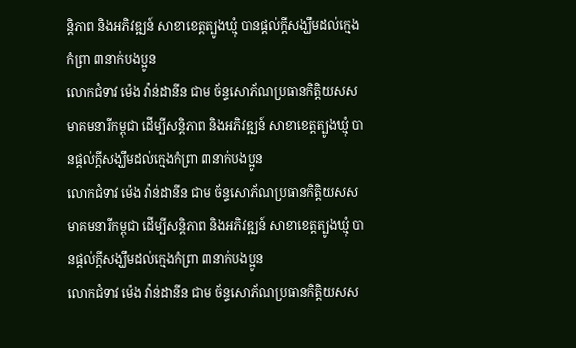ន្តិភាព និងអភិវឌ្ឍន៍ សាខាខេត្តត្បូងឃ្មុំ បានផ្តល់ក្តីសង្ឃឹមដល់ក្មេងកំព្រា ៣នាក់បងប្អូន
លោកជំទាវ ម៉េង វ៉ាន់ដានីន ជាម ច័ន្ទសោភ័ណប្រធានកិត្តិយសសមាគមនារីកម្ពុជា ដើម្បីសន្តិភាព និងអភិវឌ្ឍន៍ សាខាខេត្តត្បូងឃ្មុំ បានផ្តល់ក្តីសង្ឃឹមដល់ក្មេងកំព្រា ៣នាក់បងប្អូន
លោកជំទាវ ម៉េង វ៉ាន់ដានីន ជាម ច័ន្ទសោភ័ណប្រធានកិត្តិយសសមាគមនារីកម្ពុជា ដើម្បីសន្តិភាព និងអភិវឌ្ឍន៍ សាខាខេត្តត្បូងឃ្មុំ បានផ្តល់ក្តីសង្ឃឹមដល់ក្មេងកំព្រា ៣នាក់បងប្អូន
លោកជំទាវ ម៉េង វ៉ាន់ដានីន ជាម ច័ន្ទសោភ័ណប្រធានកិត្តិយសស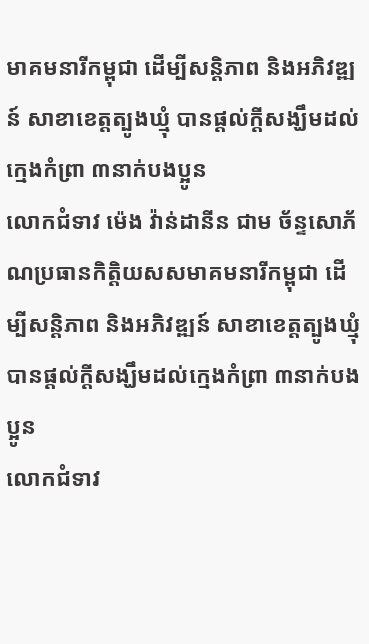មាគមនារីកម្ពុជា ដើម្បីសន្តិភាព និងអភិវឌ្ឍន៍ សាខាខេត្តត្បូងឃ្មុំ បានផ្តល់ក្តីសង្ឃឹមដល់ក្មេងកំព្រា ៣នាក់បងប្អូន
លោកជំទាវ ម៉េង វ៉ាន់ដានីន ជាម ច័ន្ទសោភ័ណប្រធានកិត្តិយសសមាគមនារីកម្ពុជា ដើម្បីសន្តិភាព និងអភិវឌ្ឍន៍ សាខាខេត្តត្បូងឃ្មុំ បានផ្តល់ក្តីសង្ឃឹមដល់ក្មេងកំព្រា ៣នាក់បងប្អូន
លោកជំទាវ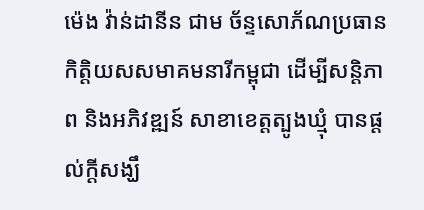ម៉េង វ៉ាន់ដានីន ជាម ច័ន្ទសោភ័ណប្រធានកិត្តិយសសមាគមនារីកម្ពុជា ដើម្បីសន្តិភាព និងអភិវឌ្ឍន៍ សាខាខេត្តត្បូងឃ្មុំ បានផ្តល់ក្តីសង្ឃឹ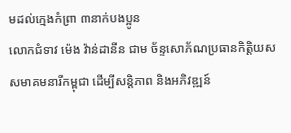មដល់ក្មេងកំព្រា ៣នាក់បងប្អូន
លោកជំទាវ ម៉េង វ៉ាន់ដានីន ជាម ច័ន្ទសោភ័ណប្រធានកិត្តិយសសមាគមនារីកម្ពុជា ដើម្បីសន្តិភាព និងអភិវឌ្ឍន៍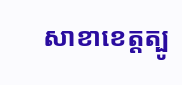សាខាខេត្តត្បូ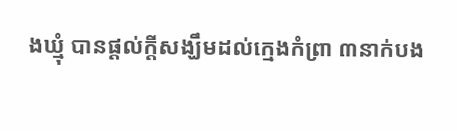ងឃ្មុំ បានផ្តល់ក្តីសង្ឃឹមដល់ក្មេងកំព្រា ៣នាក់បង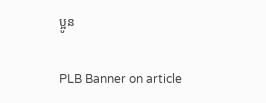ប្អូន

PLB Banner on article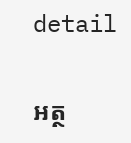detail

អត្ថ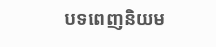បទពេញនិយម